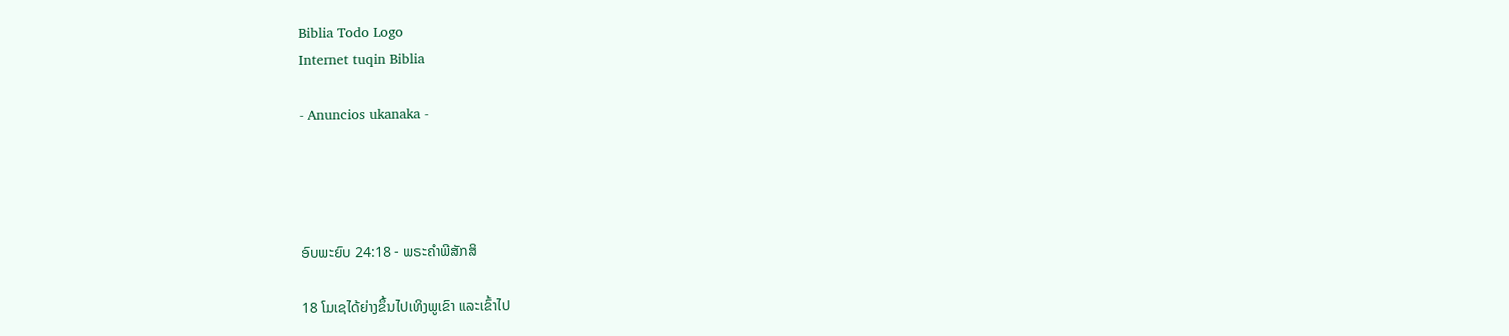Biblia Todo Logo
Internet tuqin Biblia

- Anuncios ukanaka -




ອົບພະຍົບ 24:18 - ພຣະຄຳພີສັກສິ

18 ໂມເຊໄດ້ຍ່າງຂຶ້ນໄປເທິງພູເຂົາ ແລະເຂົ້າໄປ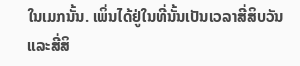ໃນເມກນັ້ນ. ເພິ່ນໄດ້ຢູ່ໃນທີ່ນັ້ນເປັນເວລາສີ່ສິບວັນ ແລະສີ່ສິ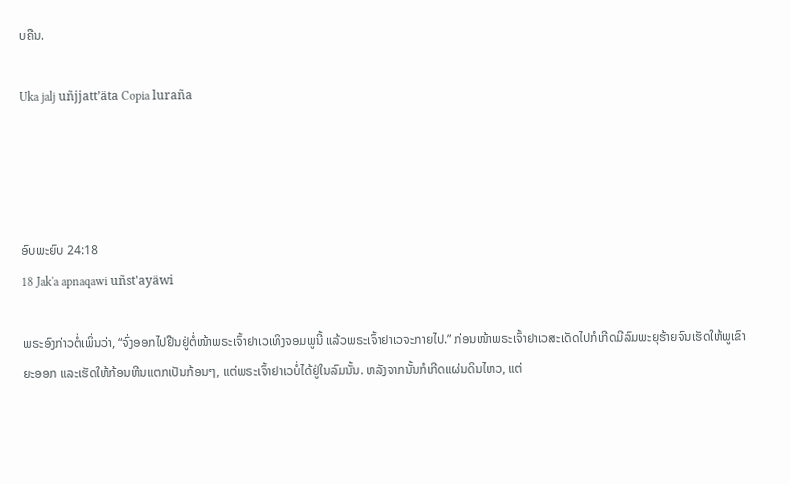ບຄືນ.

Uka jalj uñjjattʼäta Copia luraña




ອົບພະຍົບ 24:18
18 Jak'a apnaqawi uñst'ayäwi

ພຣະອົງກ່າວຕໍ່ເພິ່ນວ່າ, “ຈົ່ງອອກໄປຢືນຢູ່ຕໍ່ໜ້າພຣະເຈົ້າຢາເວເທິງຈອມພູນີ້ ແລ້ວພຣະເຈົ້າຢາເວຈະກາຍໄປ.” ກ່ອນໜ້າພຣະເຈົ້າຢາເວສະເດັດໄປກໍເກີດມີລົມພະຍຸຮ້າຍຈົນເຮັດໃຫ້ພູເຂົາຍະອອກ ແລະເຮັດໃຫ້ກ້ອນຫີນແຕກເປັນກ້ອນໆ, ແຕ່ພຣະເຈົ້າຢາເວບໍ່ໄດ້ຢູ່ໃນລົມນັ້ນ. ຫລັງຈາກນັ້ນກໍເກີດແຜ່ນດິນໄຫວ, ແຕ່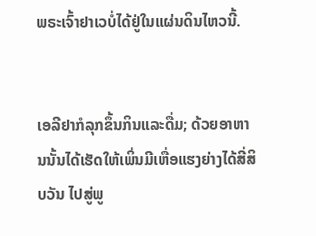ພຣະເຈົ້າຢາເວບໍ່ໄດ້ຢູ່ໃນແຜ່ນດິນໄຫວນີ້.


ເອລີຢາກໍລຸກຂຶ້ນກິນແລະດື່ມ; ດ້ວຍອາຫານນັ້ນໄດ້ເຮັດໃຫ້ເພິ່ນມີເຫື່ອແຮງຍ່າງໄດ້ສີ່ສິບວັນ ໄປສູ່ພູ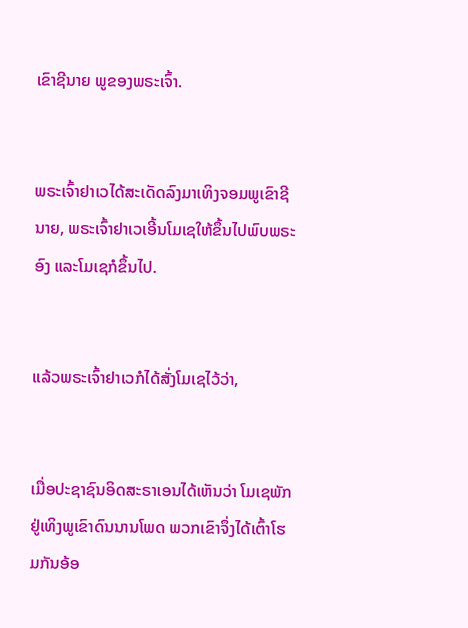ເຂົາຊີນາຍ ພູຂອງພຣະເຈົ້າ.


ພຣະເຈົ້າຢາເວໄດ້ສະເດັດລົງມາເທິງຈອມພູເຂົາຊີນາຍ, ພຣະເຈົ້າຢາເວເອີ້ນໂມເຊໃຫ້ຂຶ້ນໄປພົບພຣະອົງ ແລະໂມເຊກໍຂຶ້ນໄປ.


ແລ້ວພຣະເຈົ້າຢາເວກໍໄດ້ສັ່ງໂມເຊໄວ້ວ່າ,


ເມື່ອປະຊາຊົນອິດສະຣາເອນໄດ້ເຫັນວ່າ ໂມເຊພັກຢູ່ເທິງພູເຂົາດົນນານໂພດ ພວກເຂົາຈຶ່ງໄດ້ເຕົ້າໂຮມກັນອ້ອ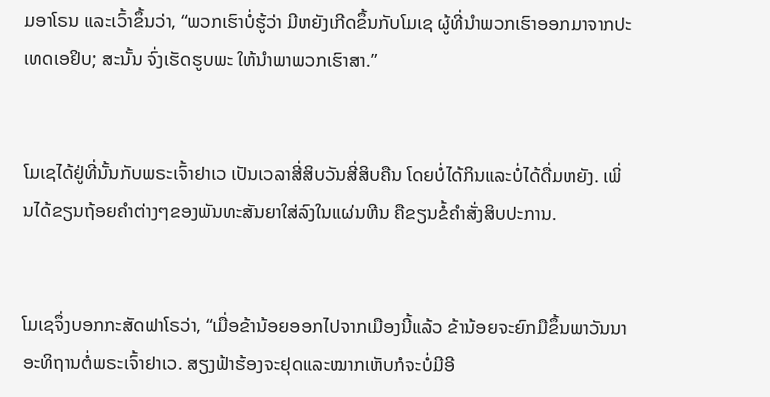ມອາໂຣນ ແລະເວົ້າຂຶ້ນວ່າ, “ພວກເຮົາບໍ່ຮູ້ວ່າ ມີຫຍັງເກີດຂຶ້ນກັບໂມເຊ ຜູ້ທີ່ນຳພວກເຮົາອອກມາຈາກປະເທດເອຢິບ; ສະນັ້ນ ຈົ່ງເຮັດຮູບພະ ໃຫ້ນຳພາພວກເຮົາສາ.”


ໂມເຊໄດ້ຢູ່ທີ່ນັ້ນກັບພຣະເຈົ້າຢາເວ ເປັນເວລາສີ່ສິບວັນສີ່ສິບຄືນ ໂດຍບໍ່ໄດ້ກິນແລະບໍ່ໄດ້ດື່ມຫຍັງ. ເພິ່ນໄດ້ຂຽນຖ້ອຍຄຳຕ່າງໆຂອງພັນທະສັນຍາໃສ່ລົງໃນແຜ່ນຫີນ ຄືຂຽນຂໍ້ຄຳສັ່ງສິບປະການ.


ໂມເຊຈຶ່ງບອກກະສັດຟາໂຣວ່າ, “ເມື່ອຂ້ານ້ອຍອອກໄປຈາກເມືອງນີ້ແລ້ວ ຂ້ານ້ອຍຈະຍົກມືຂຶ້ນພາວັນນາອະທິຖານຕໍ່ພຣະເຈົ້າຢາເວ. ສຽງຟ້າຮ້ອງຈະຢຸດແລະໝາກເຫັບກໍຈະບໍ່ມີອີ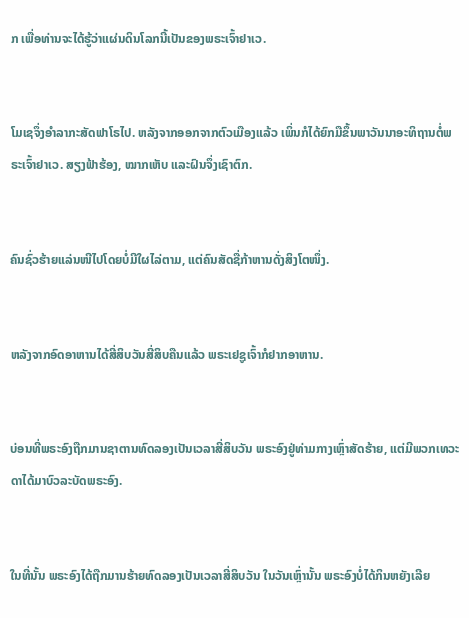ກ ເພື່ອທ່ານຈະໄດ້ຮູ້ວ່າແຜ່ນດິນໂລກນີ້ເປັນຂອງພຣະເຈົ້າຢາເວ.


ໂມເຊຈຶ່ງອຳລາກະສັດຟາໂຣໄປ. ຫລັງຈາກອອກຈາກຕົວເມືອງແລ້ວ ເພິ່ນກໍໄດ້ຍົກມືຂຶ້ນພາວັນນາອະທິຖານຕໍ່ພຣະເຈົ້າຢາເວ. ສຽງຟ້າຮ້ອງ, ໝາກເຫັບ ແລະຝົນຈຶ່ງເຊົາຕົກ.


ຄົນຊົ່ວຮ້າຍແລ່ນໜີໄປໂດຍບໍ່ມີໃຜໄລ່ຕາມ, ແຕ່ຄົນສັດຊື່ກ້າຫານດັ່ງສິງໂຕໜຶ່ງ.


ຫລັງຈາກອົດອາຫານໄດ້ສີ່ສິບວັນສີ່ສິບຄືນແລ້ວ ພຣະເຢຊູເຈົ້າກໍຢາກອາຫານ.


ບ່ອນທີ່ພຣະອົງຖືກມານຊາຕານທົດລອງເປັນເວລາສີ່ສິບວັນ ພຣະອົງຢູ່ທ່າມກາງເຫຼົ່າສັດຮ້າຍ, ແຕ່ມີພວກເທວະດາໄດ້ມາບົວລະບັດພຣະອົງ.


ໃນທີ່ນັ້ນ ພຣະອົງໄດ້ຖືກມານຮ້າຍທົດລອງເປັນເວລາສີ່ສິບວັນ ໃນວັນເຫຼົ່ານັ້ນ ພຣະອົງບໍ່ໄດ້ກິນຫຍັງເລີຍ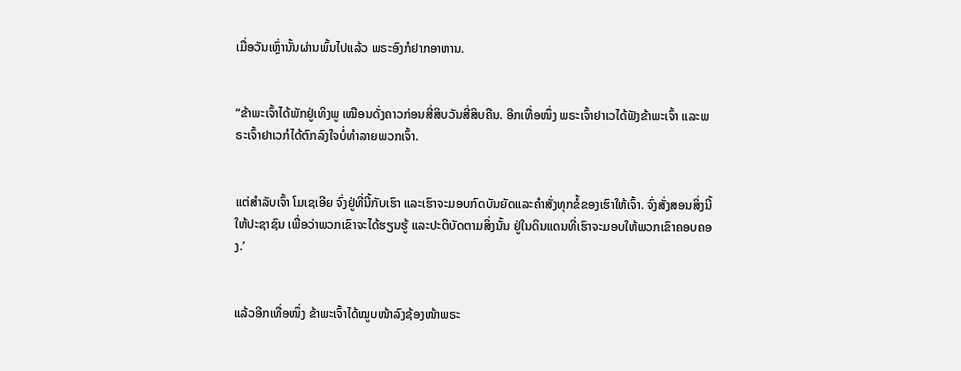ເມື່ອວັນເຫຼົ່ານັ້ນຜ່ານພົ້ນໄປແລ້ວ ພຣະອົງກໍຢາກອາຫານ.


“ຂ້າພະເຈົ້າໄດ້ພັກຢູ່ເທິງພູ ເໝືອນດັ່ງຄາວກ່ອນສີ່ສິບວັນສີ່ສິບຄືນ. ອີກເທື່ອໜຶ່ງ ພຣະເຈົ້າຢາເວໄດ້ຟັງຂ້າພະເຈົ້າ ແລະພຣະເຈົ້າຢາເວກໍໄດ້ຕົກລົງໃຈບໍ່ທຳລາຍພວກເຈົ້າ.


ແຕ່ສຳລັບເຈົ້າ ໂມເຊເອີຍ ຈົ່ງຢູ່ທີ່ນີ້ກັບເຮົາ ແລະເຮົາຈະມອບກົດບັນຍັດແລະຄຳສັ່ງທຸກຂໍ້ຂອງເຮົາໃຫ້ເຈົ້າ. ຈົ່ງສັ່ງສອນສິ່ງນີ້ໃຫ້ປະຊາຊົນ ເພື່ອວ່າພວກເຂົາຈະໄດ້ຮຽນຮູ້ ແລະປະຕິບັດຕາມສິ່ງນັ້ນ ຢູ່ໃນດິນແດນທີ່ເຮົາຈະມອບໃຫ້ພວກເຂົາຄອບຄອງ.’


ແລ້ວອີກເທື່ອໜຶ່ງ ຂ້າພະເຈົ້າໄດ້ໝູບໜ້າລົງຊ້ອງໜ້າພຣະ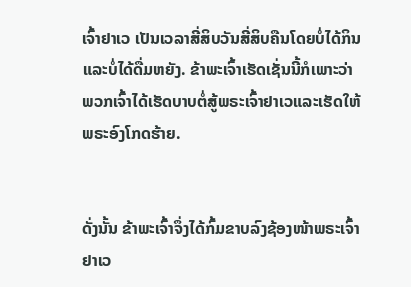ເຈົ້າຢາເວ ເປັນເວລາສີ່ສິບວັນສີ່ສິບຄືນໂດຍບໍ່ໄດ້ກິນແລະບໍ່ໄດ້ດື່ມຫຍັງ. ຂ້າພະເຈົ້າເຮັດເຊັ່ນນີ້ກໍເພາະວ່າ ພວກເຈົ້າໄດ້ເຮັດບາບຕໍ່ສູ້ພຣະເຈົ້າຢາເວແລະເຮັດໃຫ້ພຣະອົງໂກດຮ້າຍ.


ດັ່ງນັ້ນ ຂ້າພະເຈົ້າຈຶ່ງໄດ້ກົ້ມຂາບລົງຊ້ອງໜ້າພຣະເຈົ້າຢາເວ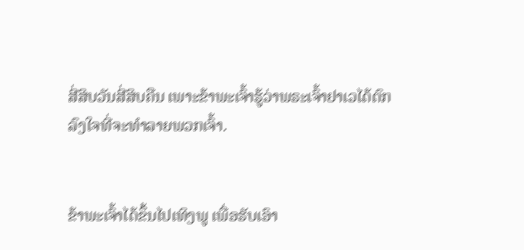ສີ່ສິບວັນສີ່ສິບຄືນ ເພາະຂ້າພະເຈົ້າຮູ້ວ່າພຣະເຈົ້າຢາເວໄດ້ຕົກລົງໃຈທີ່ຈະທຳລາຍພວກເຈົ້າ.


ຂ້າພະເຈົ້າໄດ້ຂຶ້ນໄປເທິງພູ ເພື່ອຮັບເອົາ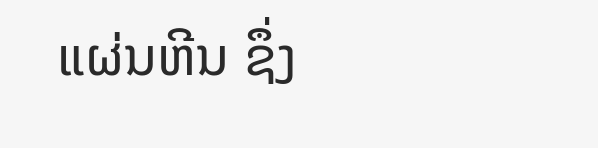ແຜ່ນຫີນ ຊຶ່ງ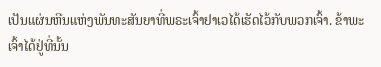ເປັນແຜ່ນຫີນແຫ່ງພັນທະສັນຍາທີ່ພຣະເຈົ້າຢາເວໄດ້ເຮັດໄວ້ກັບພວກເຈົ້າ. ຂ້າພະເຈົ້າໄດ້ຢູ່ທີ່ນັ້ນ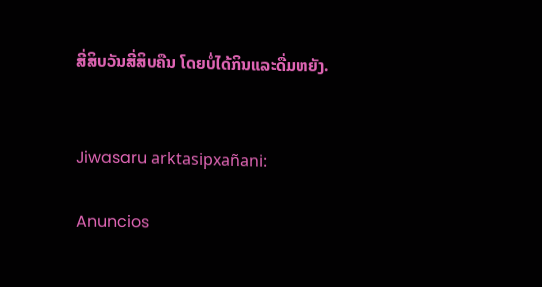ສີ່ສິບວັນສີ່ສິບຄືນ ໂດຍບໍ່ໄດ້ກິນແລະດື່ມຫຍັງ.


Jiwasaru arktasipxañani:

Anuncios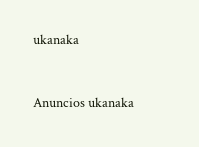ukanaka


Anuncios ukanaka